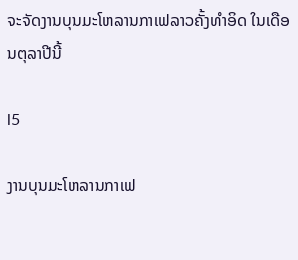ຈະຈັດງານບຸນມະໂຫລານກາເຟລາວຄັ້ງທຳອິດ ໃນເດືອນຕຸລາປີນີ້

l5

ງານບຸນມະໂຫລານກາເຟ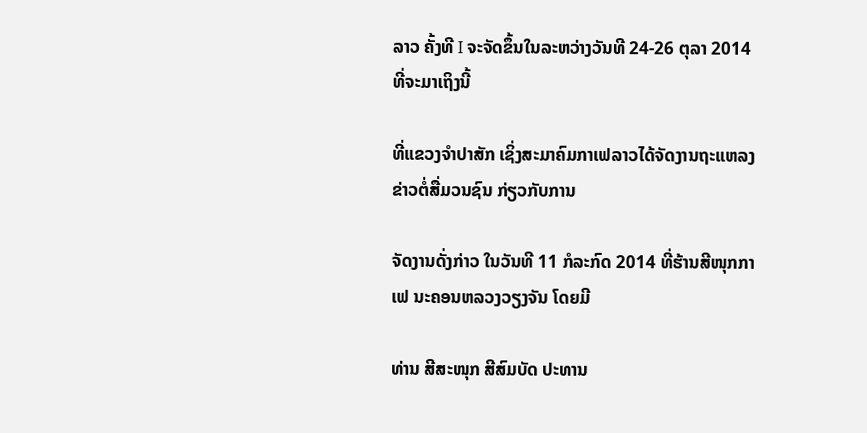ລາວ ຄັ້ງທີ I ຈະຈັດຂຶ້ນໃນລະຫວ່າງວັນທີ 24-26 ຕຸລາ 2014 ທີ່ຈະມາເຖິງນີ້

ທີ່ແຂວງຈຳປາສັກ ເຊິ່ງສະມາຄົມກາເຟລາວໄດ້ຈັດງານຖະແຫລງຂ່າວຕໍ່ສື່ມວນຊົນ ກ່ຽວກັບການ

ຈັດງານດັ່ງກ່າວ ໃນວັນທີ 11 ກໍລະກົດ 2014 ທີ່ຮ້ານສີໜຸກກາເຟ ນະຄອນຫລວງວຽງຈັນ ໂດຍມີ

ທ່ານ ສີສະໜຸກ ສີສົມບັດ ປະທານ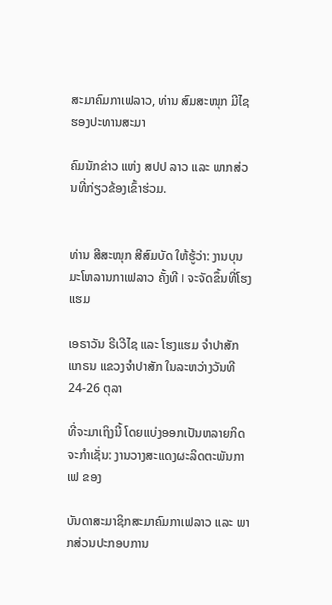ສະມາຄົມກາເຟລາວ, ທ່ານ ສົມສະໜຸກ ມີໄຊ ຮອງປະທານສະມາ

ຄົມນັກຂ່າວ ແຫ່ງ ສປປ ລາວ ແລະ ພາກສ່ວນທີ່ກ່ຽວຂ້ອງເຂົ້າຮ່ວມ.


ທ່ານ ສີສະໜຸກ ສີສົມບັດ ໃຫ້ຮູ້ວ່າ: ງານບຸນມະໂຫລານກາເຟລາວ ຄັ້ງທີ I ຈະຈັດຂຶ້ນທີ່ໂຮງແຮມ

ເອຣາວັນ ຣີເວີໄຊ ແລະ ໂຮງແຮມ ຈຳປາສັກ ແກຣນ ແຂວງຈຳປາສັກ ໃນລະຫວ່າງວັນທີ 24-26 ຕຸລາ

ທີ່ຈະມາເຖິງນີ້ ໂດຍແບ່ງອອກເປັນຫລາຍກິດຈະກຳເຊັ່ນ: ງານວາງສະແດງຜະລິດຕະພັນກາເຟ ຂອງ

ບັນດາສະມາຊິກສະມາຄົມກາເຟລາວ ແລະ ພາກສ່ວນປະກອບການ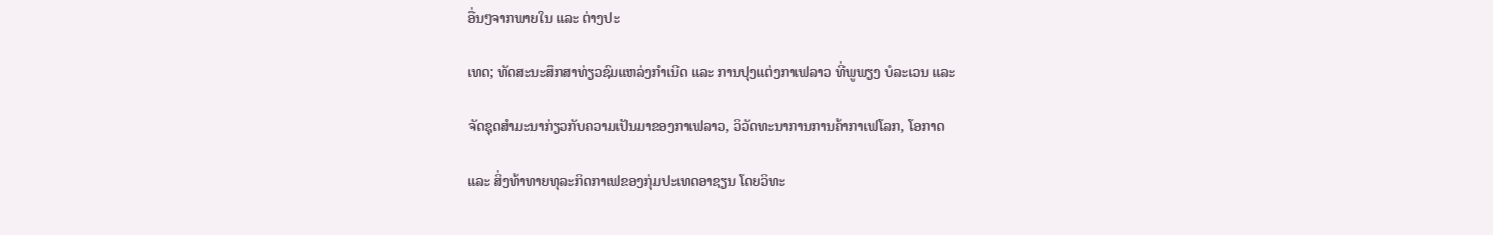ອື່ນໆຈາກພາຍໃນ ແລະ ຕ່າງປະ

ເທດ; ທັດສະນະສຶກສາທ່ຽວຊົມແຫລ່ງກຳເນີດ ແລະ ການປຸງແຕ່ງກາເຟລາວ ທີ່ພູພຽງ ບໍລະເວນ ແລະ

ຈັດຊຸດສຳມະນາກ່ຽວກັບຄວາມເປັນມາຂອງກາເຟລາວ, ວິວັດທະນາການການຄ້າກາເຟໂລກ, ໂອກາດ

ແລະ ສິ່ງທ້າທາຍທຸລະກິດກາເຟຂອງກຸ່ມປະເທດອາຊຽນ ໂດຍວິທະ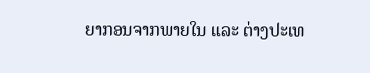ຍາກອນຈາກພາຍໃນ ແລະ ຕ່າງປະເທ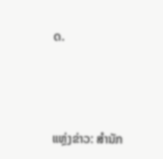ດ.



ແຫຼ່ງຂ່າວ: ສຳນັກ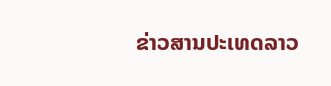ຂ່າວສານປະເທດລາວ